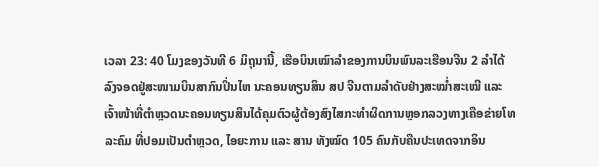ເວລາ 23: 40 ໂມງຂອງວັນທີ 6 ມິຖຸນານີ້, ເຮືອບິນເໝົາລຳຂອງການບິນພົນລະເຮືອນຈີນ 2 ລຳໄດ້ລົງຈອດຢູ່ສະໜາມບິນສາກົນປິ່ນໄຫ ນະຄອນທຽນສິນ ສປ ຈີນຕາມລຳດັບຢ່າງສະໝ່ຳສະເໝີ ແລະເຈົ້າໜ້າທີ່ຕຳຫຼວດນະຄອນທຽນສິນໄດ້ຄຸມຕົວຜູ້ຕ້ອງສົງໄສກະທຳຜິດການຫຼອກລວງທາງເຄືອຂ່າຍໂທລະຄົມ ທີ່ປອມເປັນຕຳຫຼວດ, ໄອຍະການ ແລະ ສານ ທັງໝົດ 105 ຄົນກັບຄືນປະເທດຈາກອິນ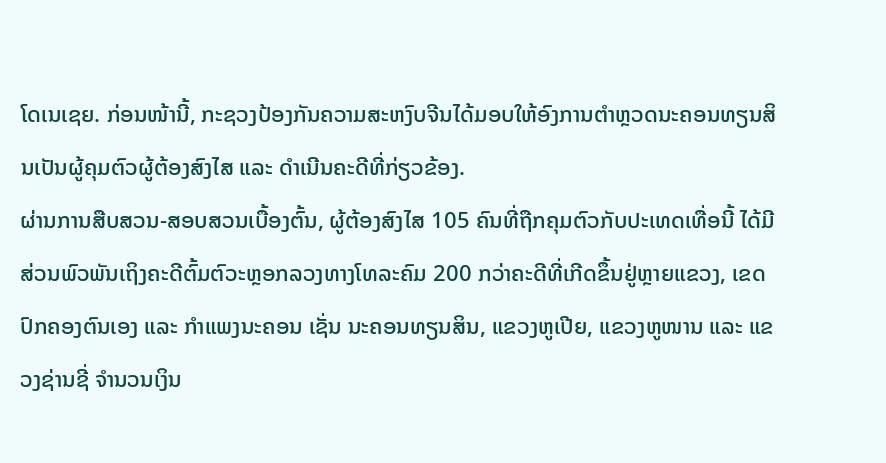ໂດເນເຊຍ. ກ່ອນໜ້ານີ້, ກະຊວງປ້ອງກັນຄວາມສະຫງົບຈີນໄດ້ມອບໃຫ້ອົງການຕຳຫຼວດນະຄອນທຽນສິນເປັນຜູ້ຄຸມຕົວຜູ້ຕ້ອງສົງໄສ ແລະ ດຳເນີນຄະດີທີ່ກ່ຽວຂ້ອງ.
ຜ່ານການສືບສວນ-ສອບສວນເບື້ອງຕົ້ນ, ຜູ້ຕ້ອງສົງໄສ 105 ຄົນທີ່ຖືກຄຸມຕົວກັບປະເທດເທື່ອນີ້ ໄດ້ມີສ່ວນພົວພັນເຖິງຄະດີຕົ້ມຕົວະຫຼອກລວງທາງໂທລະຄົມ 200 ກວ່າຄະດີທີ່ເກີດຂຶ້ນຢູ່ຫຼາຍແຂວງ, ເຂດປົກຄອງຕົນເອງ ແລະ ກຳແພງນະຄອນ ເຊັ່ນ ນະຄອນທຽນສິນ, ແຂວງຫູເປີຍ, ແຂວງຫູໜານ ແລະ ແຂວງຊ່ານຊີ່ ຈຳນວນເງິນ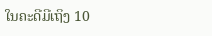ໃນຄະດີມີເຖິງ 10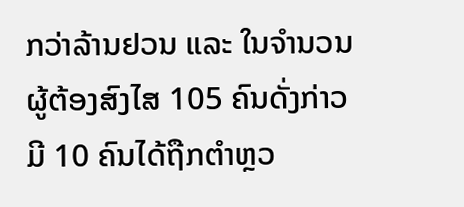ກວ່າລ້ານຢວນ ແລະ ໃນຈຳນວນຜູ້ຕ້ອງສົງໄສ 105 ຄົນດັ່ງກ່າວ ມີ 10 ຄົນໄດ້ຖືກຕຳຫຼວ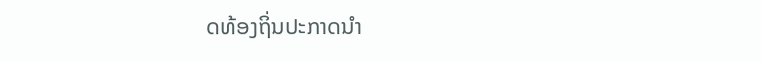ດທ້ອງຖິ່ນປະກາດນຳ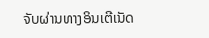ຈັບຜ່ານທາງອິນເຕີເນັດ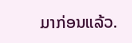ມາກ່ອນແລ້ວ.